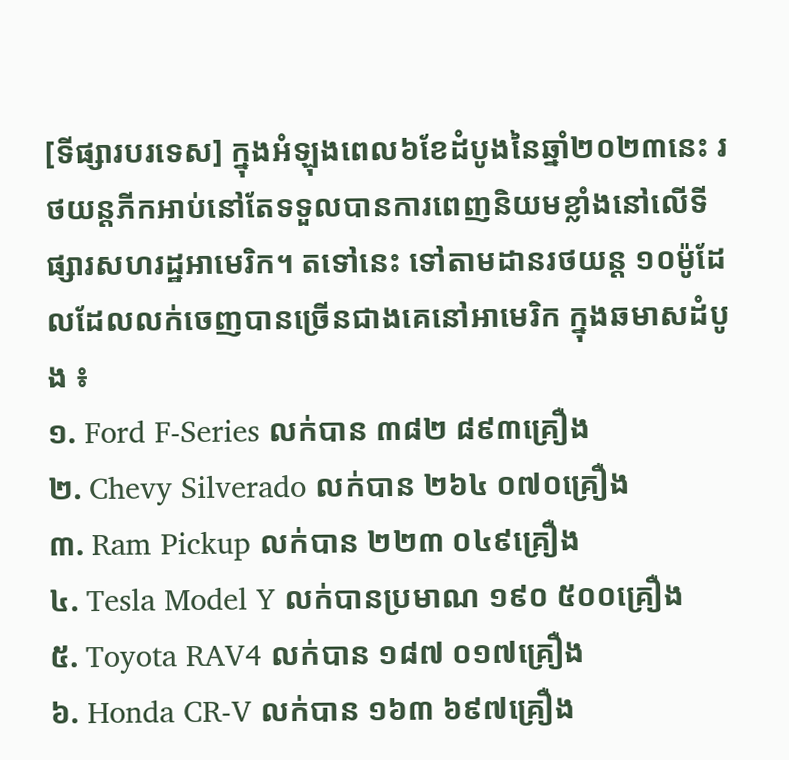[ទីផ្សារបរទេស] ក្នុងអំឡុងពេល៦ខែដំបូងនៃឆ្នាំ២០២៣នេះ រថយន្តភីកអាប់នៅតែទទួលបានការពេញនិយមខ្លាំងនៅលើទីផ្សារសហរដ្ឋអាមេរិក។ តទៅនេះ ទៅតាមដានរថយន្ត ១០ម៉ូដែលដែលលក់ចេញបានច្រើនជាងគេនៅអាមេរិក ក្នុងឆមាសដំបូង ៖
១. Ford F-Series លក់បាន ៣៨២ ៨៩៣គ្រឿង
២. Chevy Silverado លក់បាន ២៦៤ ០៧០គ្រឿង
៣. Ram Pickup លក់បាន ២២៣ ០៤៩គ្រឿង
៤. Tesla Model Y លក់បានប្រមាណ ១៩០ ៥០០គ្រឿង
៥. Toyota RAV4 លក់បាន ១៨៧ ០១៧គ្រឿង
៦. Honda CR-V លក់បាន ១៦៣ ៦៩៧គ្រឿង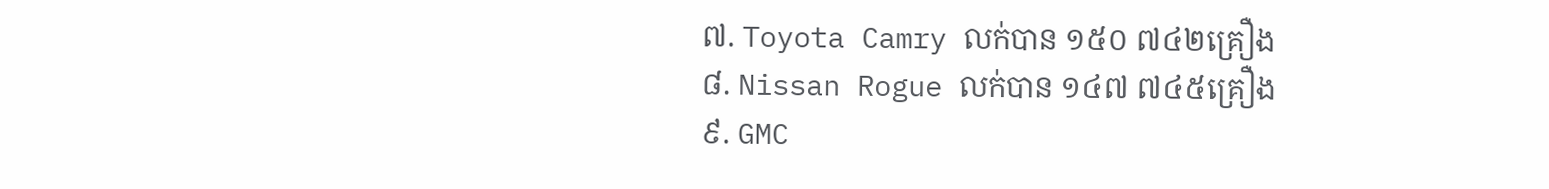៧. Toyota Camry លក់បាន ១៥០ ៧៤២គ្រឿង
៨. Nissan Rogue លក់បាន ១៤៧ ៧៤៥គ្រឿង
៩. GMC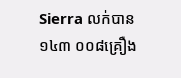Sierra លក់បាន ១៤៣ ០០៨គ្រឿង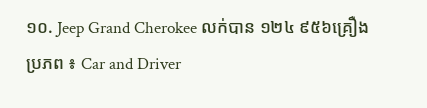១០. Jeep Grand Cherokee លក់បាន ១២៤ ៩៥៦គ្រឿង
ប្រភព ៖ Car and Driver